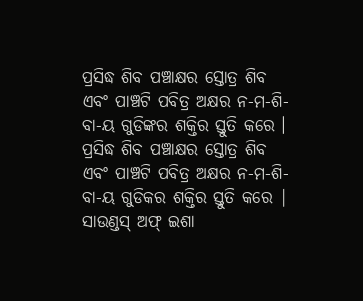ପ୍ରସିଦ୍ଧ ଶିବ ପଞ୍ଚାକ୍ଷର ସ୍ତୋତ୍ର ଶିବ ଏବଂ ପାଞ୍ଚଟି ପବିତ୍ର ଅକ୍ଷର ନ-ମ-ଶି-ବା-ୟ ଗୁଡିଙ୍କର ଶକ୍ତିର ସ୍ତୁତି କରେ । ପ୍ରସିଦ୍ଧ ଶିବ ପଞ୍ଚାକ୍ଷର ସ୍ତୋତ୍ର ଶିବ ଏବଂ ପାଞ୍ଚଟି ପବିତ୍ର ଅକ୍ଷର ନ-ମ-ଶି-ବା-ୟ ଗୁଡିକର ଶକ୍ତିର ସ୍ତୁତି କରେ | ସାଉଣ୍ଡସ୍ ଅଫ୍ ଇଶା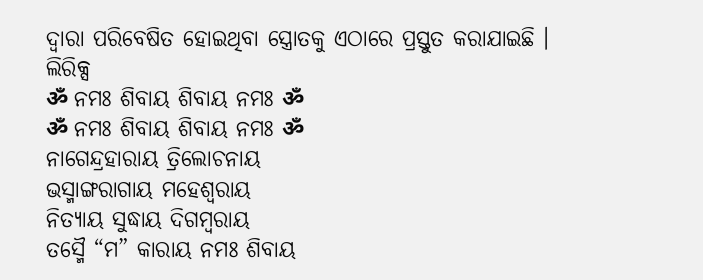ଦ୍ୱାରା ପରିବେଷିତ ହୋଇଥିବା ସ୍ତ୍ରୋତକୁ ଏଠାରେ ପ୍ରସ୍ତୁତ କରାଯାଇଛି ।
ଲିରିକ୍ସ
ॐ ନମଃ ଶିବାୟ ଶିବାୟ ନମଃ ॐ
ॐ ନମଃ ଶିବାୟ ଶିବାୟ ନମଃ ॐ
ନାଗେନ୍ଦ୍ରହାରାୟ ତ୍ରିଲୋଚନାୟ
ଭସ୍ମାଙ୍ଗରାଗାୟ ମହେଶ୍ଵରାୟ
ନିତ୍ୟାୟ ସୁଦ୍ଧାୟ ଦିଗମ୍ବରାୟ
ତସ୍ମୈ “ମ” କାରାୟ ନମଃ ଶିବାୟ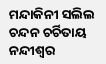ମନ୍ଦାକିନୀ ସଲିଲ ଚନ୍ଦନ ଚର୍ଚିତାୟ
ନନ୍ଦୀଶ୍ଵର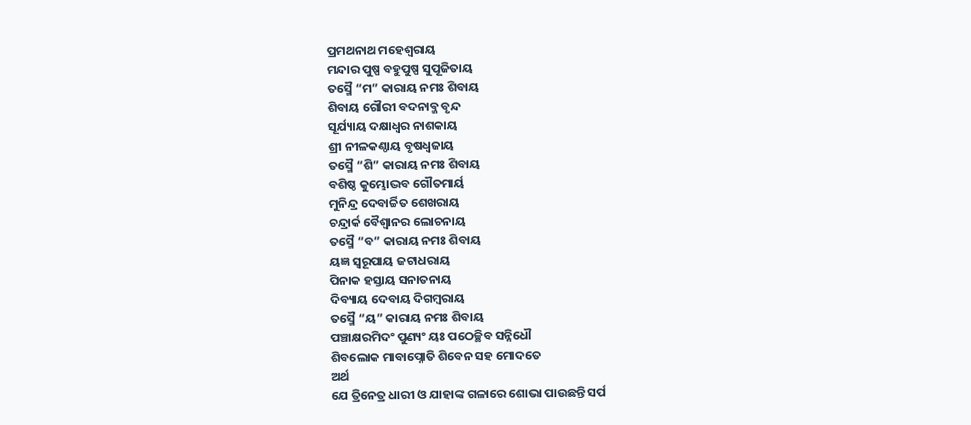ପ୍ରମଥନାଥ ମହେଶ୍ଵରାୟ
ମନ୍ଦାର ପୁଷ୍ପ ବହୁପୁଷ୍ପ ସୁପୂଜିତାୟ
ତସ୍ମୈ “ମ” କାରାୟ ନମଃ ଶିବାୟ
ଶିବାୟ ଗୌରୀ ବଦନାବ୍ଜ ବୃନ୍ଦ
ସୂର୍ଯ୍ୟାୟ ଦକ୍ଷାଧ୍ଵର ନାଶକାୟ
ଶ୍ରୀ ନୀଳକଣ୍ଠାୟ ବୃଷଧ୍ଵଜାୟ
ତସ୍ମୈ “ଶି” କାରାୟ ନମଃ ଶିବାୟ
ବଶିଷ୍ଠ କୁମ୍ଭୋଦ୍ଭବ ଗୌତମାର୍ୟ
ମୁନିନ୍ଦ୍ର ଦେବାର୍ଚ୍ଚିତ ଶେଖରାୟ
ଚନ୍ଦ୍ରାର୍କ ବୈଶ୍ଵାନର ଲୋଚନାୟ
ତସ୍ମୈ “ବ” କାରାୟ ନମଃ ଶିବାୟ
ୟଜ୍ଞ ସ୍ୱରୂପାୟ ଜଟାଧରାୟ
ପିନାକ ହସ୍ତାୟ ସନାତନାୟ
ଦିବ୍ୟାୟ ଦେବାୟ ଦିଗମ୍ବରାୟ
ତସ୍ମୈ “ୟ” କାରାୟ ନମଃ ଶିବାୟ
ପଞ୍ଚାକ୍ଷରମିଦଂ ପୁଣ୍ୟଂ ୟଃ ପଠେଚ୍ଛିବ ସନ୍ନିଧୌ
ଶିବଲୋକ ମାବାପ୍ନୋତି ଶିବେନ ସହ ମୋଦତେ
ଅର୍ଥ
ଯେ ତ୍ରିନେତ୍ର ଧାରୀ ଓ ଯାହାଙ୍କ ଗଳାରେ ଶୋଭା ପାଉଛନ୍ତି ସର୍ପ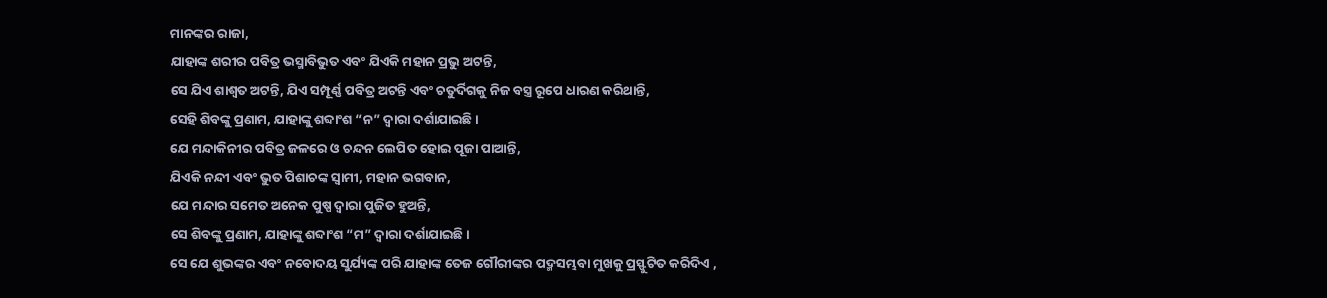ମାନଙ୍କର ରାଜା,
ଯାହାଙ୍କ ଶରୀର ପବିତ୍ର ଭସ୍ମାବିଭୁତ ଏବଂ ଯିଏକି ମହାନ ପ୍ରଭୁ ଅଟନ୍ତି,
ସେ ଯିଏ ଶାଶ୍ୱତ ଅଟନ୍ତି, ଯିଏ ସମ୍ପୂର୍ଣ୍ଣ ପବିତ୍ର ଅଟନ୍ତି ଏବଂ ଚତୁର୍ଦିଗକୁ ନିଜ ବସ୍ତ୍ର ରୂପେ ଧାରଣ କରିଥାନ୍ତି,
ସେହି ଶିବଙ୍କୁ ପ୍ରଣାମ, ଯାହାଙ୍କୁ ଶବ୍ଦାଂଶ “ନ” ଦ୍ୱାରା ଦର୍ଶାଯାଇଛି ।
ଯେ ମନ୍ଦାକିନୀର ପବିତ୍ର ଜଳରେ ଓ ଚନ୍ଦନ ଲେପିତ ହୋଇ ପୂଜା ପାଆନ୍ତି,
ଯିଏକି ନନ୍ଦୀ ଏବଂ ଭୁତ ପିଶାଚଙ୍କ ସ୍ୱାମୀ, ମହାନ ଭଗବାନ,
ଯେ ମନ୍ଦାର ସମେତ ଅନେକ ପୁଷ୍ପ ଦ୍ୱାରା ପୁଜିତ ହୁଅନ୍ତି,
ସେ ଶିବଙ୍କୁ ପ୍ରଣାମ, ଯାହାଙ୍କୁ ଶବ୍ଦାଂଶ “ମ” ଦ୍ୱାରା ଦର୍ଶାଯାଇଛି ।
ସେ ଯେ ଶୁଭଙ୍କର ଏବଂ ନବୋଦୟ ସୁର୍ଯ୍ୟଙ୍କ ପରି ଯାହାଙ୍କ ତେଜ ଗୌରୀଙ୍କର ପଦ୍ମସମ୍ଭବା ମୁଖକୁ ପ୍ରସ୍ଫୁଟିତ କରିଦିଏ ,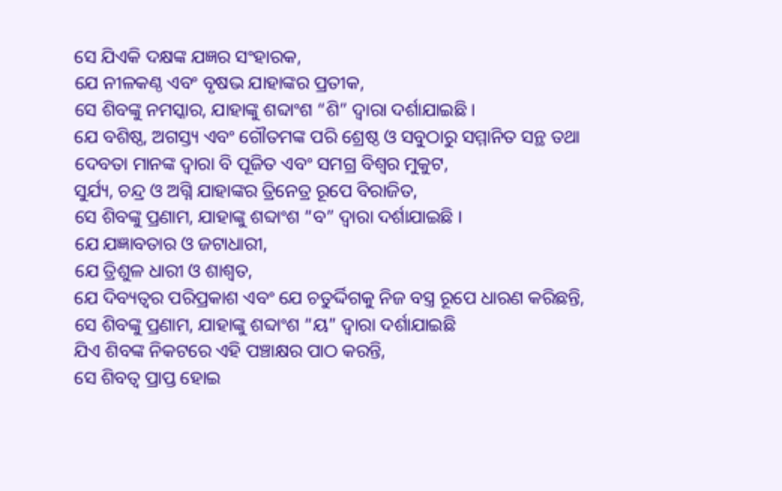ସେ ଯିଏକି ଦକ୍ଷଙ୍କ ଯଜ୍ଞର ସଂହାରକ,
ଯେ ନୀଳକଣ୍ଠ ଏବଂ ବୃଷଭ ଯାହାଙ୍କର ପ୍ରତୀକ,
ସେ ଶିବଙ୍କୁ ନମସ୍କାର, ଯାହାଙ୍କୁ ଶବ୍ଦାଂଶ “ଶି” ଦ୍ୱାରା ଦର୍ଶାଯାଇଛି ।
ଯେ ବଶିଷ୍ଠ, ଅଗସ୍ତ୍ୟ ଏବଂ ଗୌତମଙ୍କ ପରି ଶ୍ରେଷ୍ଠ ଓ ସବୁଠାରୁ ସମ୍ମାନିତ ସନ୍ଥ ତଥା ଦେବତା ମାନଙ୍କ ଦ୍ୱାରା ବି ପୂଜିତ ଏବଂ ସମଗ୍ର ବିଶ୍ଵର ମୁକୁଟ,
ସୁର୍ଯ୍ୟ, ଚନ୍ଦ୍ର ଓ ଅଗ୍ନି ଯାହାଙ୍କର ତ୍ରିନେତ୍ର ରୂପେ ବିରାଜିତ,
ସେ ଶିବଙ୍କୁ ପ୍ରଣାମ, ଯାହାଙ୍କୁ ଶବ୍ଦାଂଶ “ବ” ଦ୍ୱାରା ଦର୍ଶାଯାଇଛି ।
ଯେ ଯଜ୍ଞାବତାର ଓ ଜଟାଧାରୀ,
ଯେ ତ୍ରିଶୁଳ ଧାରୀ ଓ ଶାଶ୍ୱତ,
ଯେ ଦିବ୍ୟତ୍ୱର ପରିପ୍ରକାଶ ଏବଂ ଯେ ଚତୁର୍ଦ୍ଦିଗକୁ ନିଜ ବସ୍ତ୍ର ରୂପେ ଧାରଣ କରିଛନ୍ତି,
ସେ ଶିବଙ୍କୁ ପ୍ରଣାମ, ଯାହାଙ୍କୁ ଶବ୍ଦାଂଶ “ୟ” ଦ୍ୱାରା ଦର୍ଶାଯାଇଛି
ଯିଏ ଶିବଙ୍କ ନିକଟରେ ଏହି ପଞ୍ଚାକ୍ଷର ପାଠ କରନ୍ତି,
ସେ ଶିବତ୍ୱ ପ୍ରାପ୍ତ ହୋଇ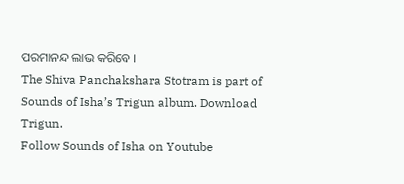ପରମାନନ୍ଦ ଲାଭ କରିବେ ।
The Shiva Panchakshara Stotram is part of Sounds of Isha’s Trigun album. Download Trigun.
Follow Sounds of Isha on Youtube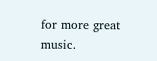for more great music.